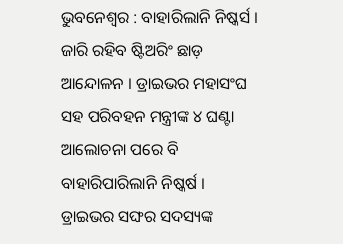ଭୁବନେଶ୍ୱର : ବାହାରିଲାନି ନିଷ୍କର୍ସ । ଜାରି ରହିବ ଷ୍ଟିଅରିଂ ଛାଡ଼ ଆନ୍ଦୋଳନ । ଡ୍ରାଇଭର ମହାସଂଘ ସହ ପରିବହନ ମନ୍ତ୍ରୀଙ୍କ ୪ ଘଣ୍ଟା ଆଲୋଚନା ପରେ ବି ବାହାରିପାରିଲାନି ନିଷ୍କର୍ଷ । ଡ୍ରାଇଭର ସଙ୍ଘର ସଦସ୍ୟଙ୍କ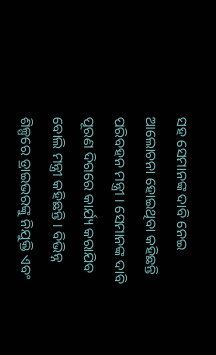ସହ ସେମାନଙ୍କ ଦାବି ନେଇ ଆଲୋଚନା ହୋଇଥିବା କହିଛନ୍ତି ପରିବହନ ମନ୍ତ୍ରୀ । ସେମାନଙ୍କ ଦାବି ପୂରଣ ଦିଗରେ କାର୍ଯ୍ୟ କରାଯିବ ବୋଲି ମନ୍ତ୍ରୀ କହିଛନ୍ତି । ବିଭିନ୍ନ ଶିଳ୍ପରେ ଡ୍ରାଇଭରଙ୍କୁ ନିଯୁକ୍ତି ଏବଂ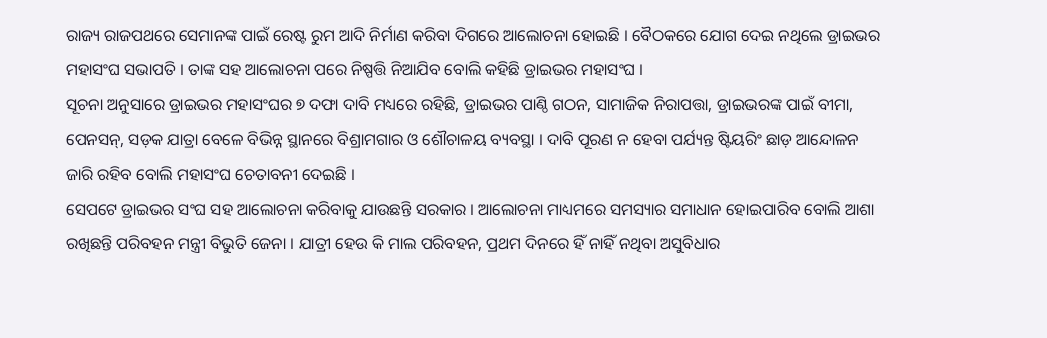ରାଜ୍ୟ ରାଜପଥରେ ସେମାନଙ୍କ ପାଇଁ ରେଷ୍ଟ ରୁମ ଆଦି ନିର୍ମାଣ କରିବା ଦିଗରେ ଆଲୋଚନା ହୋଇଛି । ବୈଠକରେ ଯୋଗ ଦେଇ ନଥିଲେ ଡ୍ରାଇଭର ମହାସଂଘ ସଭାପତି । ତାଙ୍କ ସହ ଆଲୋଚନା ପରେ ନିଷ୍ପତ୍ତି ନିଆଯିବ ବୋଲି କହିଛି ଡ୍ରାଇଭର ମହାସଂଘ ।
ସୂଚନା ଅନୁସାରେ ଡ୍ରାଇଭର ମହାସଂଘର ୭ ଦଫା ଦାବି ମଧ୍ୟରେ ରହିଛି, ଡ୍ରାଇଭର ପାଣ୍ଠି ଗଠନ, ସାମାଜିକ ନିରାପତ୍ତା, ଡ୍ରାଇଭରଙ୍କ ପାଇଁ ବୀମା, ପେନସନ୍, ସଡ଼କ ଯାତ୍ରା ବେଳେ ବିଭିନ୍ନ ସ୍ଥାନରେ ବିଶ୍ରାମଗାର ଓ ଶୌଚାଳୟ ବ୍ୟବସ୍ଥା । ଦାବି ପୂରଣ ନ ହେବା ପର୍ଯ୍ୟନ୍ତ ଷ୍ଟିୟରିଂ ଛାଡ଼ ଆନ୍ଦୋଳନ ଜାରି ରହିବ ବୋଲି ମହାସଂଘ ଚେତାବନୀ ଦେଇଛି ।
ସେପଟେ ଡ୍ରାଇଭର ସଂଘ ସହ ଆଲୋଚନା କରିବାକୁ ଯାଉଛନ୍ତି ସରକାର । ଆଲୋଚନା ମାଧ୍ୟମରେ ସମସ୍ୟାର ସମାଧାନ ହୋଇପାରିବ ବୋଲି ଆଶା ରଖିଛନ୍ତି ପରିବହନ ମନ୍ତ୍ରୀ ବିଭୁତି ଜେନା । ଯାତ୍ରୀ ହେଉ କି ମାଲ ପରିବହନ, ପ୍ରଥମ ଦିନରେ ହିଁ ନାହିଁ ନଥିବା ଅସୁବିଧାର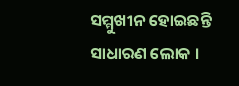ସମ୍ମୁଖୀନ ହୋଇଛନ୍ତି ସାଧାରଣ ଲୋକ ।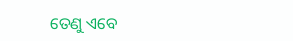ତେଣୁ ଏବେ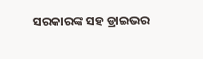ସରକାରଙ୍କ ସହ ଡ୍ରାଇଭର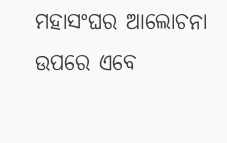ମହାସଂଘର ଆଲୋଚନା ଉପରେ ଏବେ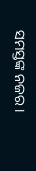ସମସ୍ତଙ୍କ ନଜର ।